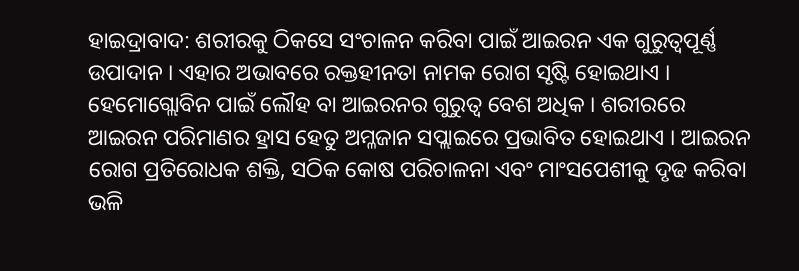ହାଇଦ୍ରାବାଦ: ଶରୀରକୁ ଠିକସେ ସଂଚାଳନ କରିବା ପାଇଁ ଆଇରନ ଏକ ଗୁରୁତ୍ୱପୂର୍ଣ୍ଣ ଉପାଦାନ । ଏହାର ଅଭାବରେ ରକ୍ତହୀନତା ନାମକ ରୋଗ ସୃଷ୍ଟି ହୋଇଥାଏ । ହେମୋଗ୍ଲୋବିନ ପାଇଁ ଲୌହ ବା ଆଇରନର ଗୁରୁତ୍ୱ ବେଶ ଅଧିକ । ଶରୀରରେ ଆଇରନ ପରିମାଣର ହ୍ରାସ ହେତୁ ଅମ୍ଳଜାନ ସପ୍ଲାଇରେ ପ୍ରଭାବିତ ହୋଇଥାଏ । ଆଇରନ ରୋଗ ପ୍ରତିରୋଧକ ଶକ୍ତି, ସଠିକ କୋଷ ପରିଚାଳନା ଏବଂ ମାଂସପେଶୀକୁ ଦୃଢ କରିବା ଭଳି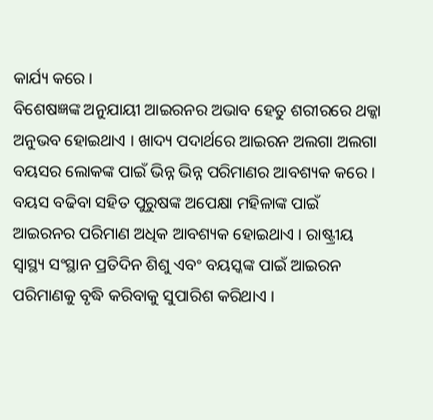କାର୍ଯ୍ୟ କରେ ।
ବିଶେଷଜ୍ଞଙ୍କ ଅନୁଯାୟୀ ଆଇରନର ଅଭାବ ହେତୁ ଶରୀରରେ ଥକ୍କା ଅନୁଭବ ହୋଇଥାଏ । ଖାଦ୍ୟ ପଦାର୍ଥରେ ଆଇରନ ଅଲଗା ଅଲଗା ବୟସର ଲୋକଙ୍କ ପାଇଁ ଭିନ୍ନ ଭିନ୍ନ ପରିମାଣର ଆବଶ୍ୟକ କରେ । ବୟସ ବଢିବା ସହିତ ପୁରୁଷଙ୍କ ଅପେକ୍ଷା ମହିଳାଙ୍କ ପାଇଁ ଆଇରନର ପରିମାଣ ଅଧିକ ଆବଶ୍ୟକ ହୋଇଥାଏ । ରାଷ୍ଟ୍ରୀୟ ସ୍ବାସ୍ଥ୍ୟ ସଂସ୍ଥାନ ପ୍ରତିଦିନ ଶିଶୁ ଏବଂ ବୟସ୍କଙ୍କ ପାଇଁ ଆଇରନ ପରିମାଣକୁ ବୃଦ୍ଧି କରିବାକୁ ସୁପାରିଶ କରିଥାଏ ।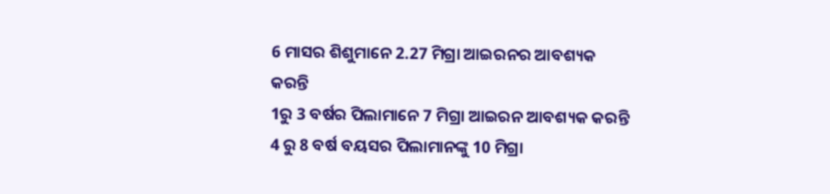6 ମାସର ଶିଶୁମାନେ 2.27 ମିଗ୍ରା ଆଇରନର ଆବଶ୍ୟକ କରନ୍ତି
1ରୁ 3 ବର୍ଷର ପିଲାମାନେ 7 ମିଗ୍ରା ଆଇରନ ଆବଶ୍ୟକ କରନ୍ତି
4 ରୁ 8 ବର୍ଷ ବୟସର ପିଲାମାନଙ୍କୁ 10 ମିଗ୍ରା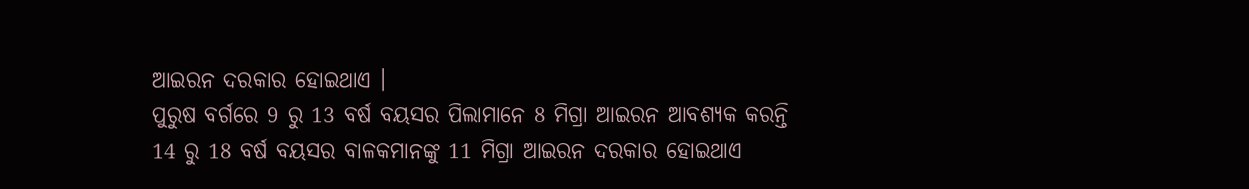ଆଇରନ ଦରକାର ହୋଇଥାଏ ।
ପୁରୁଷ ବର୍ଗରେ 9 ରୁ 13 ବର୍ଷ ବୟସର ପିଲାମାନେ 8 ମିଗ୍ରା ଆଇରନ ଆବଶ୍ୟକ କରନ୍ତି
14 ରୁ 18 ବର୍ଷ ବୟସର ବାଳକମାନଙ୍କୁ 11 ମିଗ୍ରା ଆଇରନ ଦରକାର ହୋଇଥାଏ